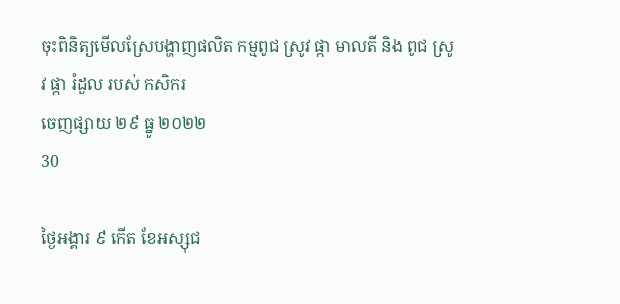ចុះពិនិត្យមើលស្រែបង្ហាញផលិត កម្មពូជ ស្រូវ ផ្កា មាលតី និង ពូជ ស្រូវ ផ្កា រំដួល របស់ កសិករ
ចេញផ្សាយ ២៩ ធ្នូ ២០២២
30

ថ្ងៃអង្គារ ៩ កើត ខែអស្សុជ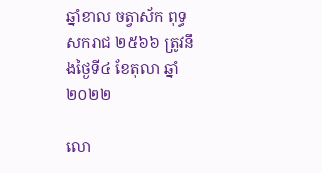ឆ្នាំខាល ចត្វាស័ក ពុទ្ធសករាជ ២៥៦៦ ត្រូវនឹងថ្ងៃទី៤ ខែតុលា ឆ្នាំ២០២២

លោ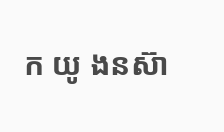ក យូ ងនស៊ា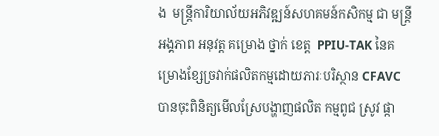ង  មន្រ្តីការិយាល័យអភិវឌ្ឍន៍សហគមន៍កសិកម្ម ជា មន្រ្តី អង្គភាព អនុវត្ត គម្រោង ថ្នាក់ ខេត្ត  PPIU-TAK នៃគម្រោងខ្សែច្រវាក់ផលិតកម្មដោយភារៈបរិស្ថាន CFAVC បានចុះពិនិត្យមើលស្រែបង្ហាញផលិត កម្មពូជ ស្រូវ ផ្កា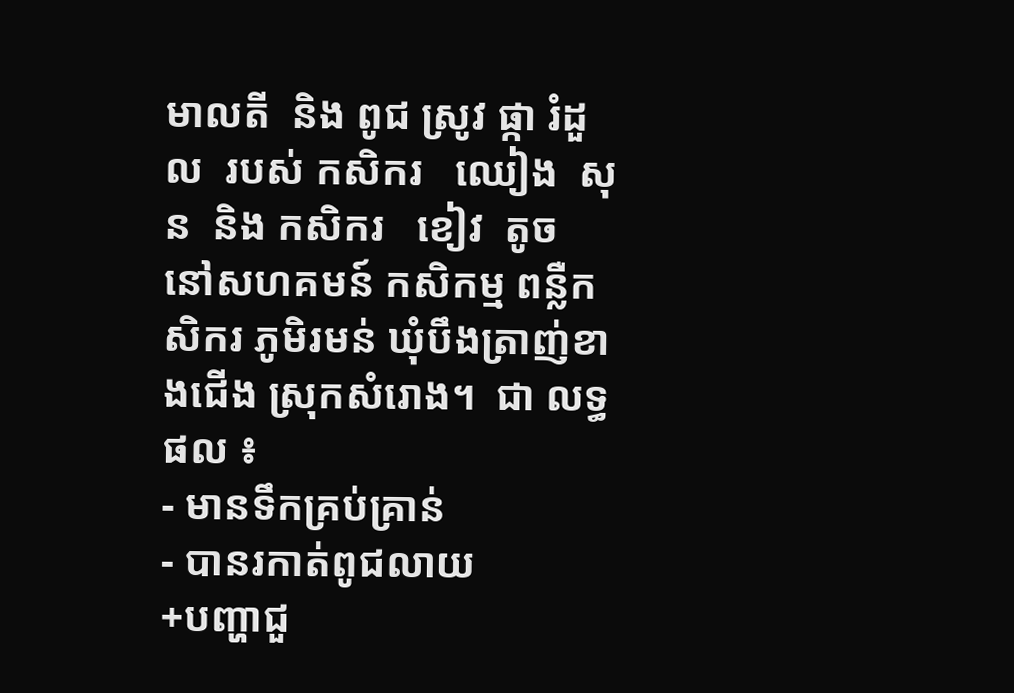មាលតី  និង ពូជ ស្រូវ ផ្កា រំដួល  របស់ កសិករ   ឈៀង  សុន  និង កសិករ   ខៀវ  តូច  នៅសហគមន៍ កសិកម្ម ពន្លឺកសិករ ភូមិរមន់ ឃុំបឹងត្រាញ់ខាងជើង ស្រុកសំរោង។  ជា លទ្ធផល ៖
- មានទឹកគ្រប់គ្រាន់
- បានរកាត់ពូជលាយ
+បញ្ហាជួ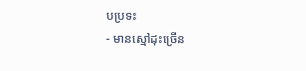បប្រទះ
- មានស្មៅដុះច្រើន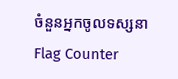ចំនួនអ្នកចូលទស្សនា
Flag Counter